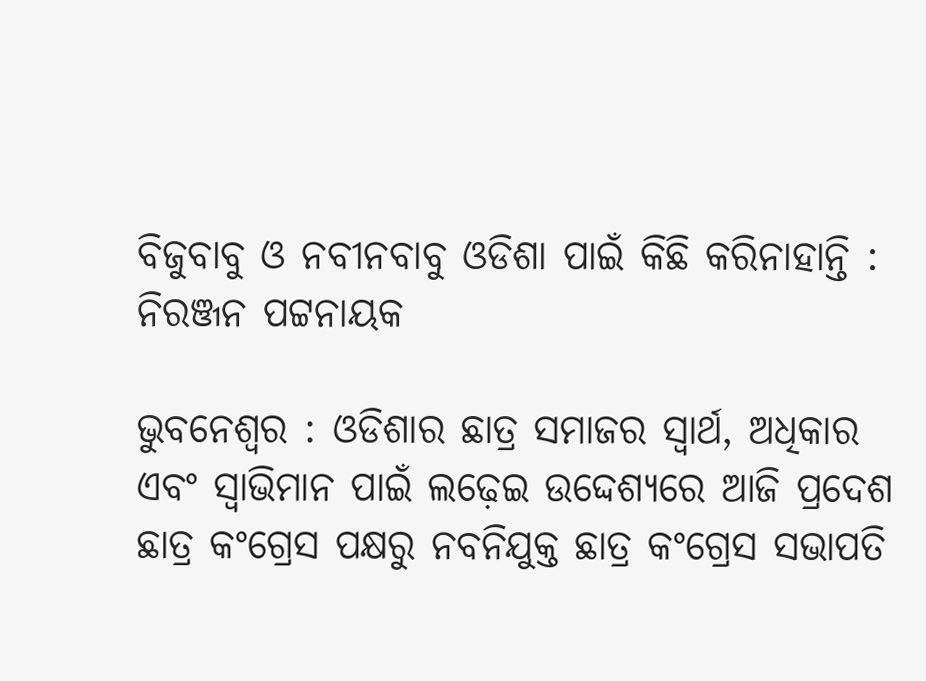ବିଜୁବାବୁ ଓ ନବୀନବାବୁ ଓଡିଶା ପାଇଁ କିଛି କରିନାହାନ୍ତି : ନିରଞ୍ଜନ ପଟ୍ଟନାୟକ

ଭୁବନେଶ୍ବର : ଓଡିଶାର ଛାତ୍ର ସମାଜର ସ୍ୱାର୍ଥ, ଅଧିକାର ଏବଂ ସ୍ୱାଭିମାନ ପାଇଁ ଲଢ଼େଇ ଉଦ୍ଦେଶ୍ୟରେ ଆଜି ପ୍ରଦେଶ ଛାତ୍ର କଂଗ୍ରେସ ପକ୍ଷରୁ ନବନିଯୁକ୍ତ ଛାତ୍ର କଂଗ୍ରେସ ସଭାପତି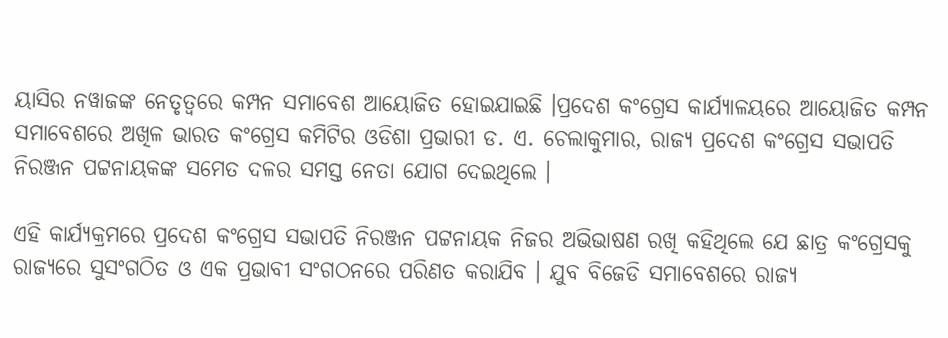ୟାସିର ନୱାଜଙ୍କ ନେତୃତ୍ୱରେ କମ୍ପନ ସମାବେଶ ଆୟୋଜିତ ହୋଇଯାଇଛି ।ପ୍ରଦେଶ କଂଗ୍ରେସ କାର୍ଯ୍ୟାଳୟରେ ଆୟୋଜିତ କମ୍ପନ ସମାବେଶରେ ଅଖିଳ ଭାରତ କଂଗ୍ରେସ କମିଟିର ଓଡିଶା ପ୍ରଭାରୀ ଡ. ଏ. ଚେଲାକୁମାର, ରାଜ୍ୟ ପ୍ରଦେଶ କଂଗ୍ରେସ ସଭାପତି ନିରଞ୍ଜନ ପଟ୍ଟନାୟକଙ୍କ ସମେତ ଦଳର ସମସ୍ତ ନେତା ଯୋଗ ଦେଇଥିଲେ ।

ଏହି କାର୍ଯ୍ୟକ୍ରମରେ ପ୍ରଦେଶ କଂଗ୍ରେସ ସଭାପତି ନିରଞ୍ଜନ ପଟ୍ଟନାୟକ ନିଜର ଅଭିଭାଷଣ ରଖି କହିଥିଲେ ଯେ ଛାତ୍ର କଂଗ୍ରେସକୁ ରାଜ୍ୟରେ ସୁସଂଗଠିତ ଓ ଏକ ପ୍ରଭାବୀ ସଂଗଠନରେ ପରିଣତ କରାଯିବ । ଯୁବ ବିଜେଡି ସମାବେଶରେ ରାଜ୍ୟ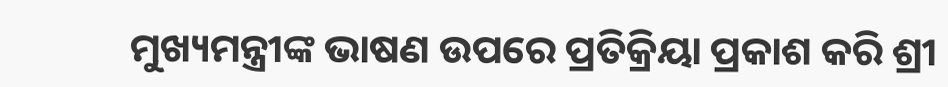ମୁଖ୍ୟମନ୍ତ୍ରୀଙ୍କ ଭାଷଣ ଉପରେ ପ୍ରତିକ୍ରିୟା ପ୍ରକାଶ କରି ଶ୍ରୀ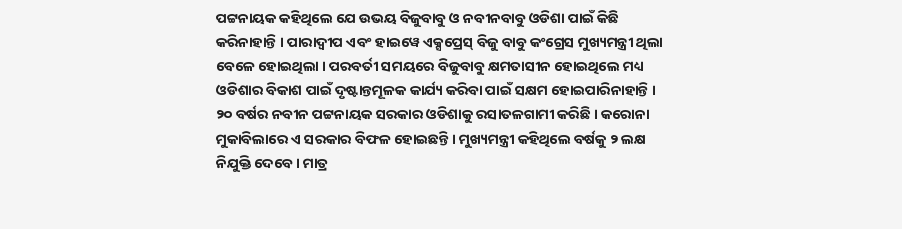ପଟ୍ଟନାୟକ କହିଥିଲେ ଯେ ଉଭୟ ବିଜୁବାବୁ ଓ ନବୀନବାବୁ ଓଡିଶା ପାଇଁ କିଛି କରିନାହାନ୍ତି । ପାରାଦ୍ୱୀପ ଏବଂ ହାଇୱେ ଏକ୍ସପ୍ରେସ୍ ବିଜୁ ବାବୁ କଂଗ୍ରେସ ମୁଖ୍ୟମନ୍ତ୍ରୀ ଥିଲା ବେଳେ ହୋଇଥିଲା । ପରବର୍ତୀ ସମୟରେ ବିଜୁବାବୁ କ୍ଷମତାସୀନ ହୋଇଥିଲେ ମଧ୍ୟ ଓଡିଶାର ବିକାଶ ପାଇଁ ଦୃଷ୍ଟାନ୍ତମୂଳକ କାର୍ଯ୍ୟ କରିବା ପାଇଁ ସକ୍ଷମ ହୋଇପାରିନାହାନ୍ତି । ୨୦ ବର୍ଷର ନବୀନ ପଟ୍ଟନାୟକ ସରକାର ଓଡିଶାକୁ ରସାତଳଗାମୀ କରିଛି । କରୋନା ମୁକାବିଲାରେ ଏ ସରକାର ବିଫଳ ହୋଇଛନ୍ତି । ମୁଖ୍ୟମନ୍ତ୍ରୀ କହିଥିଲେ ବର୍ଷକୁ ୨ ଲକ୍ଷ ନିଯୁକ୍ତି ଦେବେ । ମାତ୍ର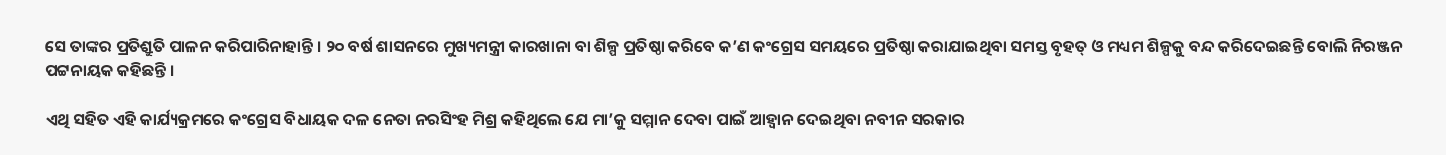ସେ ତାଙ୍କର ପ୍ରତିଶ୍ରୁତି ପାଳନ କରିପାରିନାହାନ୍ତି । ୨୦ ବର୍ଷ ଶାସନରେ ମୁଖ୍ୟମନ୍ତ୍ରୀ କାରଖାନା ବା ଶିଳ୍ପ ପ୍ରତିଷ୍ଠା କରିବେ କ’ଣ କଂଗ୍ରେସ ସମୟରେ ପ୍ରତିଷ୍ଠା କରାଯାଇଥିବା ସମସ୍ତ ବୃହତ୍ ଓ ମଧ୍ୟମ ଶିଳ୍ପକୁ ବନ୍ଦ କରିଦେଇଛନ୍ତି ବୋଲି ନିରଞ୍ଜନ ପଟ୍ଟନାୟକ କହିଛନ୍ତି ।

ଏଥି ସହିତ ଏହି କାର୍ଯ୍ୟକ୍ରମରେ କଂଗ୍ରେସ ବିଧାୟକ ଦଳ ନେତା ନରସିଂହ ମିଶ୍ର କହିଥିଲେ ଯେ ମା’କୁ ସମ୍ମାନ ଦେବା ପାଇଁ ଆହ୍ୱାନ ଦେଇଥିବା ନବୀନ ସରକାର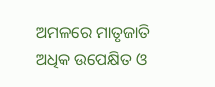ଅମଳରେ ମାତୃଜାତି ଅଧିକ ଉପେକ୍ଷିତ ଓ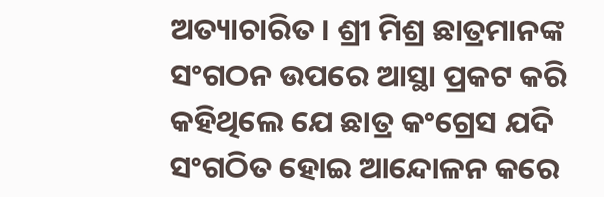ଅତ୍ୟାଚାରିତ । ଶ୍ରୀ ମିଶ୍ର ଛାତ୍ରମାନଙ୍କ ସଂଗଠନ ଉପରେ ଆସ୍ଥା ପ୍ରକଟ କରି କହିଥିଲେ ଯେ ଛାତ୍ର କଂଗ୍ରେସ ଯଦି ସଂଗଠିତ ହୋଇ ଆନ୍ଦୋଳନ କରେ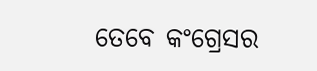ତେବେ କଂଗ୍ରେସର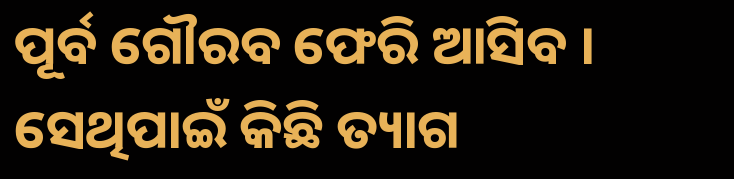ପୂର୍ବ ଗୌରବ ଫେରି ଆସିବ । ସେଥିପାଇଁ କିଛି ତ୍ୟାଗ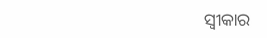ସ୍ୱୀକାର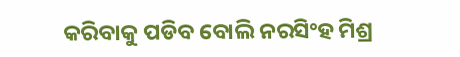କରିବାକୁ ପଡିବ ବୋଲି ନରସିଂହ ମିଶ୍ର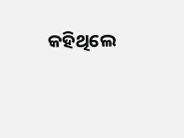କହିଥିଲେ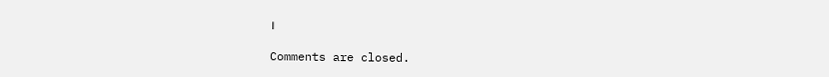।

Comments are closed.